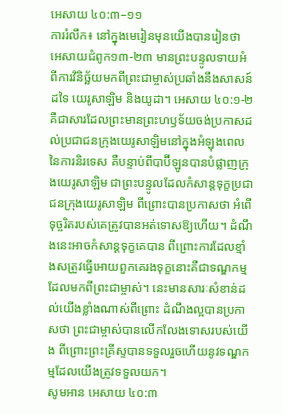អេសាយ ៤០:៣–១១
ការរំលឹក៖ នៅក្នុងមេរៀនមុនយើងបានរៀនថា អេសាយជំពូក១៣-២៣ មានព្រះបន្ទូលទាយអំពីការវិនិច្ឆ័យមកពីព្រះជាម្ចាស់ប្រឆាំងនឹងសាសន៍ដទៃ យេរូសាឡិម និងយូដា។ អេសាយ ៤០:១-២ គឺជាសារដែលព្រះមានព្រះហឫទ័យចង់ប្រកាសដល់ប្រជាជនក្រុងយេរូសាឡិមនៅក្នុងអំឡុងពេលនៃការនិរទេស គឺបន្ទាប់ពីបាប៊ីឡូនបានបំផ្លាញក្រុងយេរូសាឡិម ជាព្រះបន្ទូលដែលកំសាន្តទុក្ខប្រជាជនក្រុងយេរូសាឡិម ពីព្រោះបានប្រកាសថា អំពើទុច្ចរិតរបស់គេត្រូវបានអត់ទោសឱ្យហើយ។ ដំណឹងនេះអាចកំសាន្តទុក្ខគេបាន ពីព្រោះការដែលខ្មាំងសត្រូវធ្វើអោយពួកគេរងទុក្ខនោះគឺជាទណ្ឌកម្មដែលមកពីព្រះជាម្ចាស់។ នេះមានសារៈសំខាន់ដល់យើងខ្លាំងណាស់ពីព្រោះ ដំណឹងល្អបានប្រកាសថា ព្រះជាម្ចាស់បានលើកលែងទោសរបស់យើង ពីព្រោះព្រះគ្រីស្ទបានទទួលរួចហើយនូវទណ្ឌកម្មដែលយើងត្រូវទទួលយក។
សូមអាន អេសាយ ៤០:៣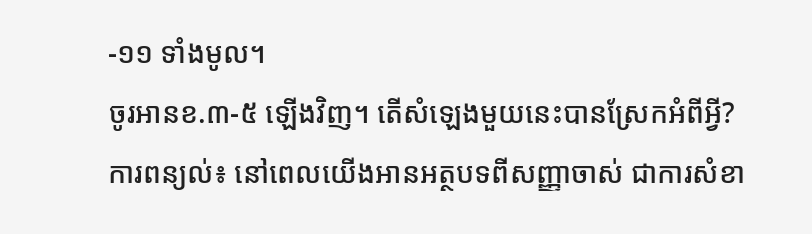-១១ ទាំងមូល។
ចូរអានខ.៣-៥ ឡើងវិញ។ តើសំឡេងមួយនេះបានស្រែកអំពីអ្វី?
ការពន្យល់៖ នៅពេលយើងអានអត្ថបទពីសញ្ញាចាស់ ជាការសំខា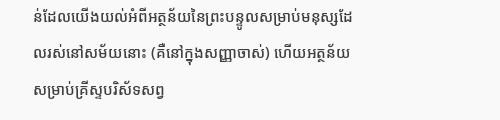ន់ដែលយើងយល់អំពីអត្ថន័យនៃព្រះបន្ទូលសម្រាប់មនុស្សដែលរស់នៅសម័យនោះ (គឺនៅក្នុងសញ្ញាចាស់) ហើយអត្ថន័យសម្រាប់គ្រីស្ទបរិស័ទសព្វ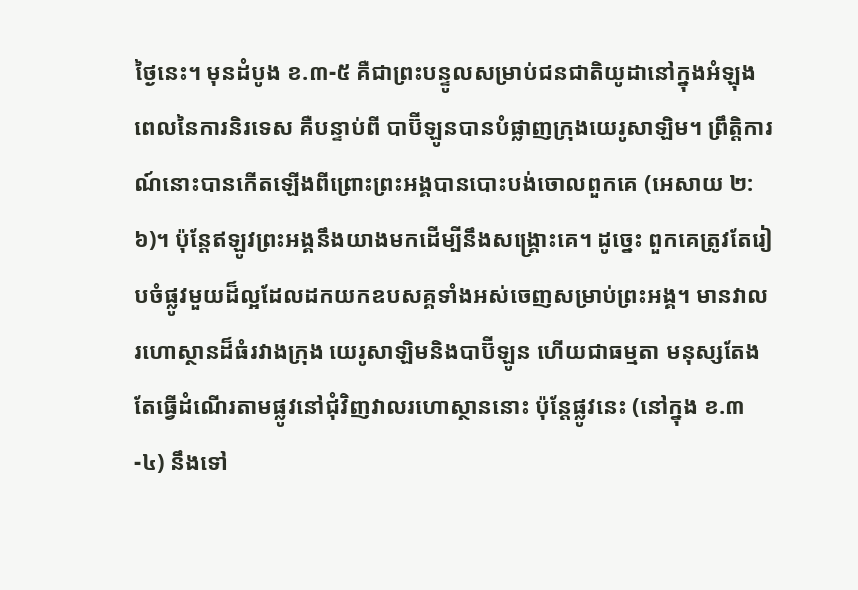ថ្ងៃនេះ។ មុនដំបូង ខ.៣-៥ គឺជាព្រះបន្ទូលសម្រាប់ជនជាតិយូដានៅក្នុងអំឡុងពេលនៃការនិរទេស គឺបន្ទាប់ពី បាប៊ីឡូនបានបំផ្លាញក្រុងយេរូសាឡិម។ ព្រឹត្តិការណ៍នោះបានកើតឡើងពីព្រោះព្រះអង្គបានបោះបង់ចោលពួកគេ (អេសាយ ២:៦)។ ប៉ុន្តែឥឡូវព្រះអង្គនឹងយាងមកដើម្បីនឹងសង្គ្រោះគេ។ ដូច្នេះ ពួកគេត្រូវតែរៀបចំផ្លូវមួយដ៏ល្អដែលដកយកឧបសគ្គទាំងអស់ចេញសម្រាប់ព្រះអង្គ។ មានវាលរហោស្ថានដ៏ធំរវាងក្រុង យេរូសាឡិមនិងបាប៊ីឡូន ហើយជាធម្មតា មនុស្សតែងតែធ្វើដំណើរតាមផ្លូវនៅជុំវិញវាលរហោស្ថាននោះ ប៉ុន្តែផ្លូវនេះ (នៅក្នុង ខ.៣-៤) នឹងទៅ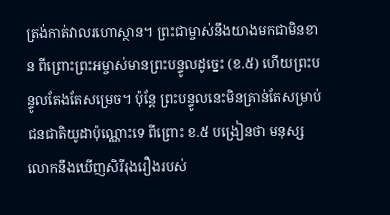ត្រង់កាត់វាលរហោស្ថាន។ ព្រះជាម្ចាស់នឹងយាងមកជាមិនខាន ពីព្រោះព្រះអម្ចាស់មានព្រះបន្ទូលដូច្នេះ (ខ.៥) ហើយព្រះបន្ទូលតែងតែសម្រេច។ ប៉ុន្តែ ព្រះបន្ទូលនេះមិនគ្រាន់តែសម្រាប់ជនជាតិយូដាប៉ុណ្ណោះទេ ពីព្រោះ ខ.៥ បង្រៀនថា មនុស្សលោកនឹងឃើញសិរីរុងរឿងរបស់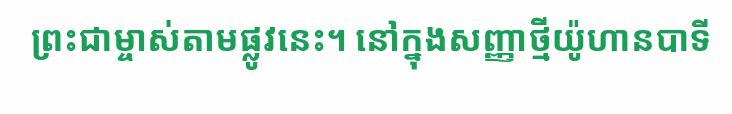ព្រះជាម្ចាស់តាមផ្លូវនេះ។ នៅក្នុងសញ្ញាថ្មីយ៉ូហានបាទី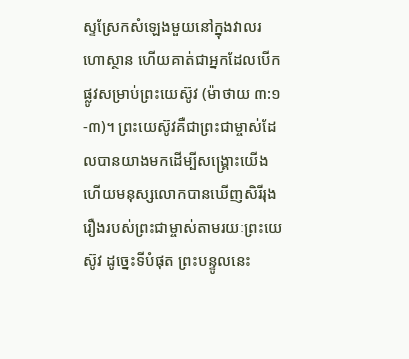ស្ទស្រែកសំឡេងមួយនៅក្នុងវាលរហោស្ថាន ហើយគាត់ជាអ្នកដែលបើកផ្លូវសម្រាប់ព្រះយេស៊ូវ (ម៉ាថាយ ៣:១-៣)។ ព្រះយេស៊ូវគឺជាព្រះជាម្ចាស់ដែលបានយាងមកដើម្បីសង្គ្រោះយើង ហើយមនុស្សលោកបានឃើញសិរីរុងរឿងរបស់ព្រះជាម្ចាស់តាមរយៈព្រះយេស៊ូវ ដូច្នេះទីបំផុត ព្រះបន្ទូលនេះ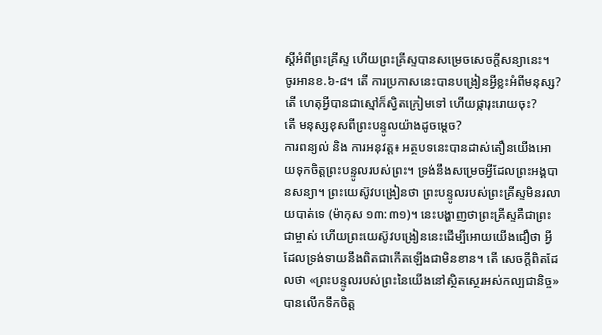ស្ដីអំពីព្រះគ្រីស្ទ ហើយព្រះគ្រីស្ទបានសម្រេចសេចក្ដីសន្យានេះ។
ចូរអានខ.៦-៨។ តើ ការប្រកាសនេះបានបង្រៀនអ្វីខ្លះអំពីមនុស្ស?
តើ ហេតុអ្វីបានជាស្មៅក៏ស្វិតក្រៀមទៅ ហើយផ្ការុះរោយចុះ?
តើ មនុស្សខុសពីព្រះបន្ទូលយ៉ាងដូចម្ដេច?
ការពន្យល់ និង ការអនុវត្ត៖ អត្ថបទនេះបានដាស់តឿនយើងអោយទុកចិត្តព្រះបន្ទូលរបស់ព្រះ។ ទ្រង់នឹងសម្រេចអ្វីដែលព្រះអង្គបានសន្យា។ ព្រះយេស៊ូវបង្រៀនថា ព្រះបន្ទូលរបស់ព្រះគ្រីស្ទមិនរលាយបាត់ទេ (ម៉ាកុស ១៣:៣១)។ នេះបង្ហាញថាព្រះគ្រីស្ទគឺជាព្រះជាម្ចាស់ ហើយព្រះយេស៊ូវបង្រៀននេះដើម្បីអោយយើងជឿថា អ្វីដែលទ្រង់ទាយនឹងពិតជាកើតឡើងជាមិនខាន។ តើ សេចក្ដីពិតដែលថា «ព្រះបន្ទូលរបស់ព្រះនៃយើងនៅស្ថិតស្ថេរអស់កល្បជានិច្ច» បានលើកទឹកចិត្ត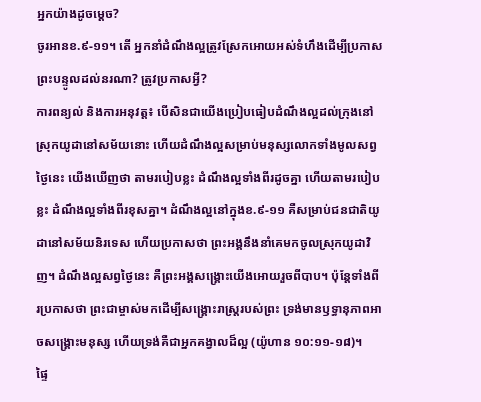អ្នកយ៉ាងដូចម្ដេច?
ចូរអានខ.៩-១១។ តើ អ្នកនាំដំណឹងល្អត្រូវស្រែកអោយអស់ទំហឹងដើម្បីប្រកាសព្រះបន្ទូលដល់នរណា? ត្រូវប្រកាសអ្វី?
ការពន្យល់ និងការអនុវត្ត៖ បើសិនជាយើងប្រៀបធៀបដំណឹងល្អដល់ក្រុងនៅស្រុកយូដានៅសម័យនោះ ហើយដំណឹងល្អសម្រាប់មនុស្សលោកទាំងមូលសព្វថ្ងៃនេះ យើងឃើញថា តាមរបៀបខ្លះ ដំណឹងល្អទាំងពីរដូចគ្នា ហើយតាមរបៀបខ្លះ ដំណឹងល្អទាំងពីរខុសគ្នា។ ដំណឹងល្អនៅក្នុងខ.៩-១១ គឺសម្រាប់ជនជាតិយូដានៅសម័យនិរទេស ហើយប្រកាសថា ព្រះអង្គនឹងនាំគេមកចូលស្រុកយូដាវិញ។ ដំណឹងល្អសព្វថ្ងៃនេះ គឺព្រះអង្គសង្គ្រោះយើងអោយរួចពីបាប។ ប៉ុន្តែទាំងពីរប្រកាសថា ព្រះជាម្ចាស់មកដើម្បីសង្គ្រោះរាស្រ្តរបស់ព្រះ ទ្រង់មានឫទ្ធានុភាពអាចសង្គ្រោះមនុស្ស ហើយទ្រង់គឺជាអ្នកគង្វាលដ៏ល្អ (យ៉ូហាន ១០:១១-១៨)។
ផ្ទៃ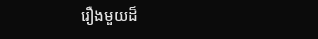រឿងមួយដ៏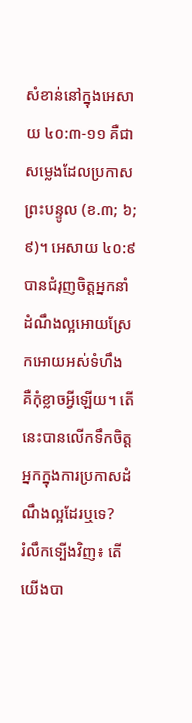សំខាន់នៅក្នុងអេសាយ ៤០:៣-១១ គឺជាសម្លេងដែលប្រកាសព្រះបន្ទូល (ខ.៣; ៦; ៩)។ អេសាយ ៤០:៩ បានជំរុញចិត្តអ្នកនាំដំណឹងល្អអោយស្រែកអោយអស់ទំហឹង គឺកុំខ្លាចអ្វីឡើយ។ តើ នេះបានលើកទឹកចិត្តអ្នកក្នុងការប្រកាសដំណឹងល្អដែរឬទេ?
រំលឹកទ្បើងវិញ៖ តើយើងបា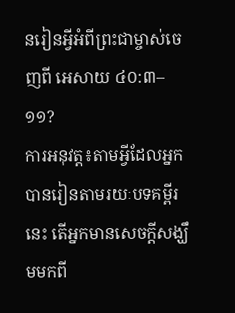នរៀនអ្វីអំពីព្រះជាម្ចាស់ចេញពី អេសាយ ៤០:៣–១១?
ការអនុវត្ត៖តាមអ្វីដែលអ្នកបានរៀនតាមរយៈបទគម្ពីរនេះ តើអ្នកមានសេចក្ដីសង្ឃឹមមកពី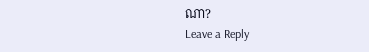ណា?
Leave a Reply